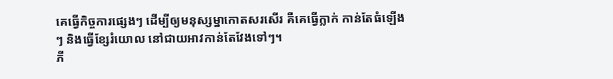គេធ្វើកិច្ចការផ្សេងៗ ដើម្បីឲ្យមនុស្សម្នាកោតសរសើរ គឺគេធ្វើក្លាក់ កាន់តែធំឡើងៗ និងធ្វើខ្សែរំយោល នៅជាយអាវកាន់តែវែងទៅៗ។
ភី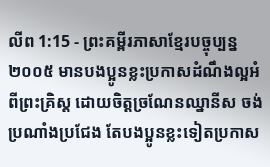លីព 1:15 - ព្រះគម្ពីរភាសាខ្មែរបច្ចុប្បន្ន ២០០៥ មានបងប្អូនខ្លះប្រកាសដំណឹងល្អអំពីព្រះគ្រិស្ត ដោយចិត្តច្រណែនឈ្នានីស ចង់ប្រណាំងប្រជែង តែបងប្អូនខ្លះទៀតប្រកាស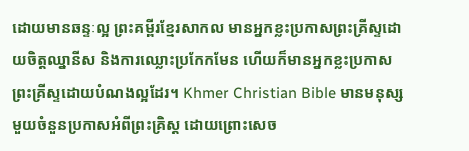ដោយមានឆន្ទៈល្អ ព្រះគម្ពីរខ្មែរសាកល មានអ្នកខ្លះប្រកាសព្រះគ្រីស្ទដោយចិត្តឈ្នានីស និងការឈ្លោះប្រកែកមែន ហើយក៏មានអ្នកខ្លះប្រកាសព្រះគ្រីស្ទដោយបំណងល្អដែរ។ Khmer Christian Bible មានមនុស្សមួយចំនួនប្រកាសអំពីព្រះគ្រិស្ដ ដោយព្រោះសេច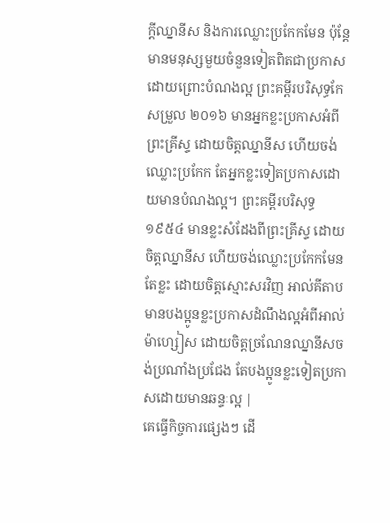ក្ដីឈ្នានីស និងការឈ្លោះប្រកែកមែន ប៉ុន្ដែមានមនុស្សមួយចំនួនទៀតពិតជាប្រកាសដោយព្រោះបំណងល្អ ព្រះគម្ពីរបរិសុទ្ធកែសម្រួល ២០១៦ មានអ្នកខ្លះប្រកាសអំពីព្រះគ្រីស្ទ ដោយចិត្តឈ្នានីស ហើយចង់ឈ្លោះប្រកែក តែអ្នកខ្លះទៀតប្រកាសដោយមានបំណងល្អ។ ព្រះគម្ពីរបរិសុទ្ធ ១៩៥៤ មានខ្លះសំដែងពីព្រះគ្រីស្ទ ដោយចិត្តឈ្នានីស ហើយចង់ឈ្លោះប្រកែកមែន តែខ្លះ ដោយចិត្តស្មោះសរវិញ អាល់គីតាប មានបងប្អូនខ្លះប្រកាសដំណឹងល្អអំពីអាល់ម៉ាហ្សៀស ដោយចិត្ដច្រណែនឈ្នានីសចង់ប្រណាំងប្រជែង តែបងប្អូនខ្លះទៀតប្រកាសដោយមានឆន្ទៈល្អ |
គេធ្វើកិច្ចការផ្សេងៗ ដើ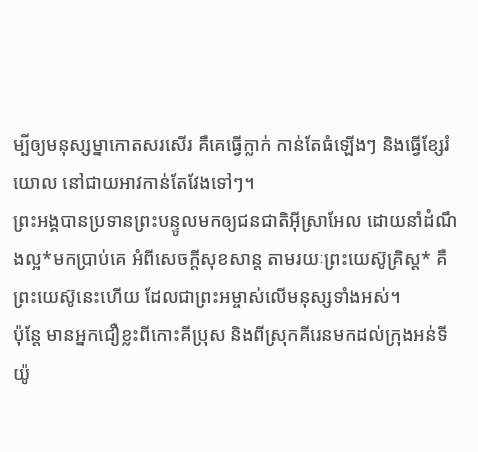ម្បីឲ្យមនុស្សម្នាកោតសរសើរ គឺគេធ្វើក្លាក់ កាន់តែធំឡើងៗ និងធ្វើខ្សែរំយោល នៅជាយអាវកាន់តែវែងទៅៗ។
ព្រះអង្គបានប្រទានព្រះបន្ទូលមកឲ្យជនជាតិអ៊ីស្រាអែល ដោយនាំដំណឹងល្អ*មកប្រាប់គេ អំពីសេចក្ដីសុខសាន្ត តាមរយៈព្រះយេស៊ូគ្រិស្ត* គឺព្រះយេស៊ូនេះហើយ ដែលជាព្រះអម្ចាស់លើមនុស្សទាំងអស់។
ប៉ុន្តែ មានអ្នកជឿខ្លះពីកោះគីប្រុស និងពីស្រុកគីរេនមកដល់ក្រុងអន់ទីយ៉ូ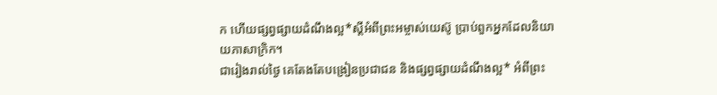ក ហើយផ្សព្វផ្សាយដំណឹងល្អ*ស្ដីអំពីព្រះអម្ចាស់យេស៊ូ ប្រាប់ពួកអ្នកដែលនិយាយភាសាក្រិក។
ជារៀងរាល់ថ្ងៃ គេតែងតែបង្រៀនប្រជាជន និងផ្សព្វផ្សាយដំណឹងល្អ* អំពីព្រះ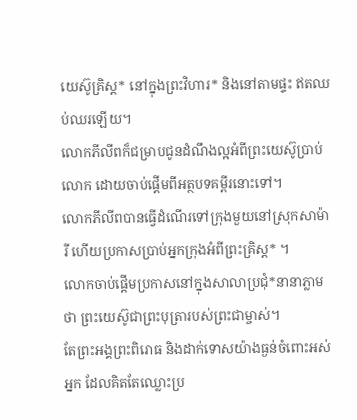យេស៊ូគ្រិស្ត* នៅក្នុងព្រះវិហារ* និងនៅតាមផ្ទះ ឥតឈប់ឈរឡើយ។
លោកភីលីពក៏ជម្រាបជូនដំណឹងល្អអំពីព្រះយេស៊ូប្រាប់លោក ដោយចាប់ផ្ដើមពីអត្ថបទគម្ពីរនោះទៅ។
លោកភីលីពបានធ្វើដំណើរទៅក្រុងមួយនៅស្រុកសាម៉ារី ហើយប្រកាសប្រាប់អ្នកក្រុងអំពីព្រះគ្រិស្ត* ។
លោកចាប់ផ្ដើមប្រកាសនៅក្នុងសាលាប្រជុំ*នានាភ្លាមថា ព្រះយេស៊ូជាព្រះបុត្រារបស់ព្រះជាម្ចាស់។
តែព្រះអង្គព្រះពិរោធ និងដាក់ទោសយ៉ាងធ្ងន់ចំពោះអស់អ្នក ដែលគិតតែឈ្លោះប្រ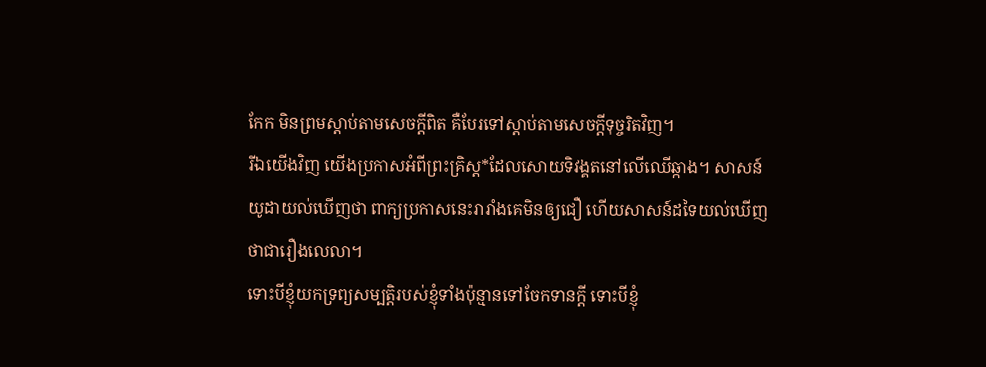កែក មិនព្រមស្ដាប់តាមសេចក្ដីពិត គឺបែរទៅស្ដាប់តាមសេចក្ដីទុច្ចរិតវិញ។
រីឯយើងវិញ យើងប្រកាសអំពីព្រះគ្រិស្ត*ដែលសោយទិវង្គតនៅលើឈើឆ្កាង។ សាសន៍យូដាយល់ឃើញថា ពាក្យប្រកាសនេះរារាំងគេមិនឲ្យជឿ ហើយសាសន៍ដទៃយល់ឃើញថាជារឿងលេលា។
ទោះបីខ្ញុំយកទ្រព្យសម្បត្តិរបស់ខ្ញុំទាំងប៉ុន្មានទៅចែកទានក្ដី ទោះបីខ្ញុំ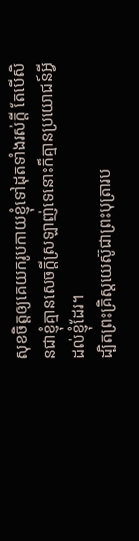សុខចិត្តឲ្យគេយករូបកាយខ្ញុំទៅដុតទាំងរស់ក្ដី តែបើសិនជាខ្ញុំគ្មានសេចក្ដីស្រឡាញ់ទេនោះក៏គ្មានប្រយោជន៍អ្វីដល់ខ្ញុំដែរ។
ដ្បិតព្រះគ្រិស្តយេស៊ូជាព្រះបុត្រារប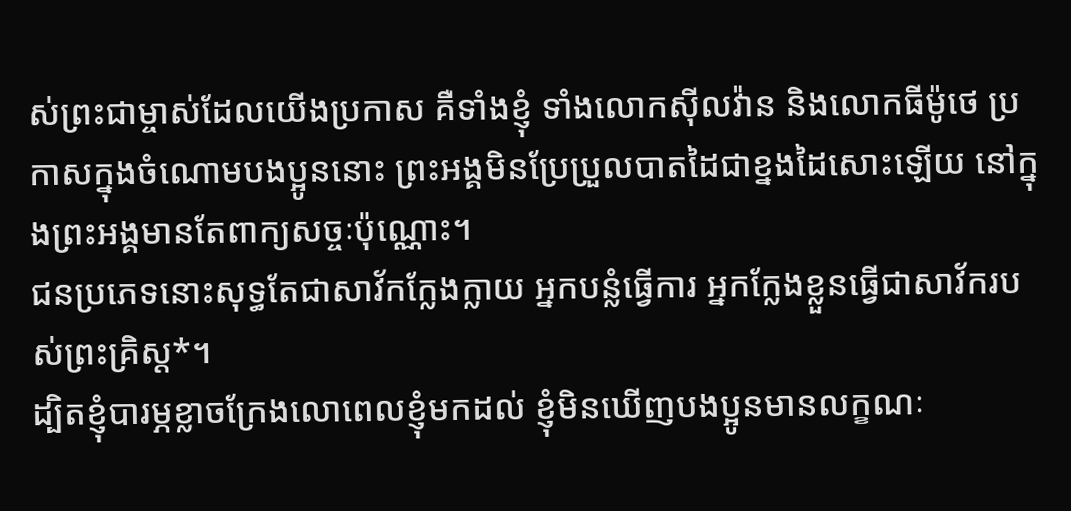ស់ព្រះជាម្ចាស់ដែលយើងប្រកាស គឺទាំងខ្ញុំ ទាំងលោកស៊ីលវ៉ាន និងលោកធីម៉ូថេ ប្រកាសក្នុងចំណោមបងប្អូននោះ ព្រះអង្គមិនប្រែប្រួលបាតដៃជាខ្នងដៃសោះឡើយ នៅក្នុងព្រះអង្គមានតែពាក្យសច្ចៈប៉ុណ្ណោះ។
ជនប្រភេទនោះសុទ្ធតែជាសាវ័កក្លែងក្លាយ អ្នកបន្លំធ្វើការ អ្នកក្លែងខ្លួនធ្វើជាសាវ័ករបស់ព្រះគ្រិស្ត*។
ដ្បិតខ្ញុំបារម្ភខ្លាចក្រែងលោពេលខ្ញុំមកដល់ ខ្ញុំមិនឃើញបងប្អូនមានលក្ខណៈ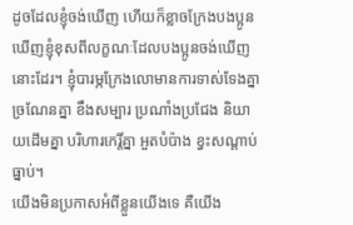ដូចដែលខ្ញុំចង់ឃើញ ហើយក៏ខ្លាចក្រែងបងប្អូនឃើញខ្ញុំខុសពីលក្ខណៈដែលបងប្អូនចង់ឃើញនោះដែរ។ ខ្ញុំបារម្ភក្រែងលោមានការទាស់ទែងគ្នា ច្រណែនគ្នា ខឹងសម្បារ ប្រណាំងប្រជែង និយាយដើមគ្នា បរិហារកេរ្តិ៍គ្នា អួតបំប៉ាង ខ្វះសណ្ដាប់ធ្នាប់។
យើងមិនប្រកាសអំពីខ្លួនយើងទេ គឺយើង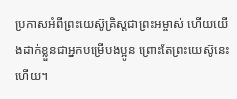ប្រកាសអំពីព្រះយេស៊ូគ្រិស្តជាព្រះអម្ចាស់ ហើយយើងដាក់ខ្លួនជាអ្នកបម្រើបងប្អូន ព្រោះតែព្រះយេស៊ូនេះហើយ។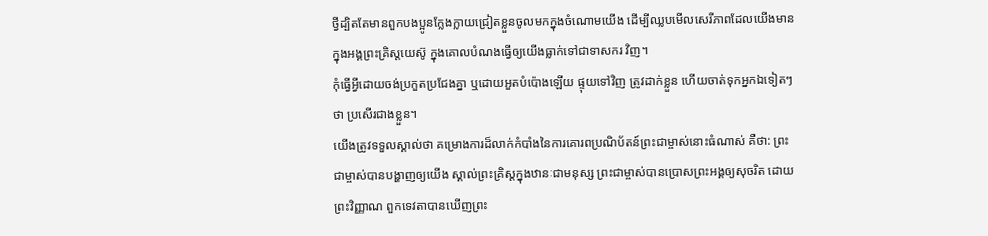ថ្វីដ្បិតតែមានពួកបងប្អូនក្លែងក្លាយជ្រៀតខ្លួនចូលមកក្នុងចំណោមយើង ដើម្បីឈ្លបមើលសេរីភាពដែលយើងមានក្នុងអង្គព្រះគ្រិស្តយេស៊ូ ក្នុងគោលបំណងធ្វើឲ្យយើងធ្លាក់ទៅជាទាសករ វិញ។
កុំធ្វើអ្វីដោយចង់ប្រកួតប្រជែងគ្នា ឬដោយអួតបំប៉ោងឡើយ ផ្ទុយទៅវិញ ត្រូវដាក់ខ្លួន ហើយចាត់ទុកអ្នកឯទៀតៗថា ប្រសើរជាងខ្លួន។
យើងត្រូវទទួលស្គាល់ថា គម្រោងការដ៏លាក់កំបាំងនៃការគោរពប្រណិប័តន៍ព្រះជាម្ចាស់នោះធំណាស់ គឺថា: ព្រះជាម្ចាស់បានបង្ហាញឲ្យយើង ស្គាល់ព្រះគ្រិស្តក្នុងឋានៈជាមនុស្ស ព្រះជាម្ចាស់បានប្រោសព្រះអង្គឲ្យសុចរិត ដោយព្រះវិញ្ញាណ ពួកទេវតាបានឃើញព្រះ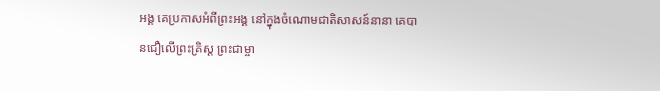អង្គ គេប្រកាសអំពីព្រះអង្គ នៅក្នុងចំណោមជាតិសាសន៍នានា គេបានជឿលើព្រះគ្រិស្ត ព្រះជាម្ចា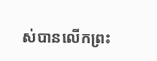ស់បានលើកព្រះ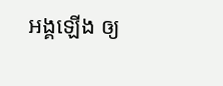អង្គឡើង ឲ្យ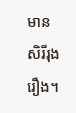មានសិរីរុងរឿង។